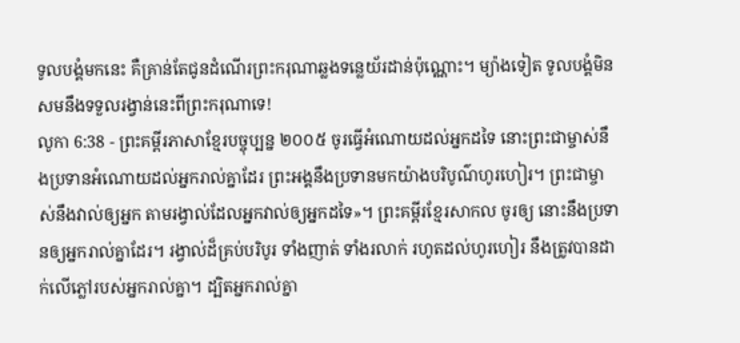ទូលបង្គំមកនេះ គឺគ្រាន់តែជូនដំណើរព្រះករុណាឆ្លងទន្លេយ័រដាន់ប៉ុណ្ណោះ។ ម្យ៉ាងទៀត ទូលបង្គំមិនសមនឹងទទួលរង្វាន់នេះពីព្រះករុណាទេ!
លូកា 6:38 - ព្រះគម្ពីរភាសាខ្មែរបច្ចុប្បន្ន ២០០៥ ចូរធ្វើអំណោយដល់អ្នកដទៃ នោះព្រះជាម្ចាស់នឹងប្រទានអំណោយដល់អ្នករាល់គ្នាដែរ ព្រះអង្គនឹងប្រទានមកយ៉ាងបរិបូណ៌ហូរហៀរ។ ព្រះជាម្ចាស់នឹងវាល់ឲ្យអ្នក តាមរង្វាល់ដែលអ្នកវាល់ឲ្យអ្នកដទៃ»។ ព្រះគម្ពីរខ្មែរសាកល ចូរឲ្យ នោះនឹងប្រទានឲ្យអ្នករាល់គ្នាដែរ។ រង្វាល់ដ៏គ្រប់បរិបូរ ទាំងញាត់ ទាំងរលាក់ រហូតដល់ហូរហៀរ នឹងត្រូវបានដាក់លើភ្លៅរបស់អ្នករាល់គ្នា។ ដ្បិតអ្នករាល់គ្នា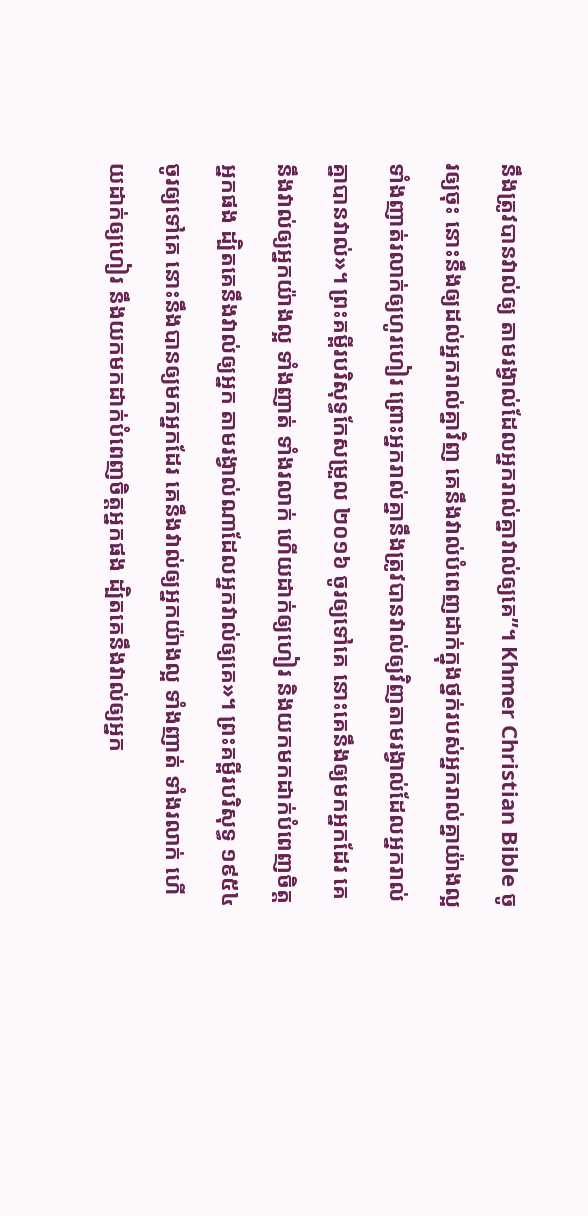នឹងត្រូវបានវាល់ឲ្យ តាមរង្វាល់ដែលអ្នករាល់គ្នាវាល់ឲ្យគេ”។ Khmer Christian Bible ចូរឲ្យចុះ នោះនឹងឲ្យដល់អ្នករាល់គ្នាវិញ គេនឹងវាល់បំពេញដាក់ក្នុងថ្នក់របស់អ្នករាល់គ្នាយ៉ាងល្អ ទាំងញាត់រលាក់ឲ្យហូរហៀរ ព្រោះអ្នករាល់គ្នានឹងត្រូវបានវាល់ឲ្យវិញតាមរង្វាល់ដែលអ្នករាល់គ្នាបានវាល់»។ ព្រះគម្ពីរបរិសុទ្ធកែសម្រួល ២០១៦ ចូរឲ្យទៅគេ នោះគេនឹងឲ្យមកអ្នកដែរ គេនឹងវាល់ឲ្យអ្នកយ៉ាងល្អ ទាំងញាត់ ទាំងរលាក់ ហើយដាក់ឲ្យហៀរ និងយកមកដាក់បំពេញចិត្តអ្នកផង ដ្បិតគេនឹងវាល់ឲ្យអ្នក តាមរង្វាល់ណាដែលអ្នកវាល់ឲ្យគេ»។ ព្រះគម្ពីរបរិសុទ្ធ ១៩៥៤ ចូរឲ្យទៅគេ នោះនឹងបានឲ្យមកអ្នកដែរ គេនឹងវាល់ឲ្យអ្នកយ៉ាងល្អ ទាំងញាត់ ទាំងរលាក់ ហើយដាក់ឲ្យហៀរ នឹងយកមកដាក់បំពេញចិត្តអ្នកផង ដ្បិតគេនឹងវាល់ឲ្យអ្នក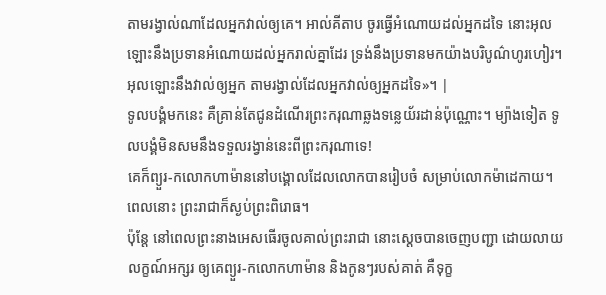តាមរង្វាល់ណាដែលអ្នកវាល់ឲ្យគេ។ អាល់គីតាប ចូរធ្វើអំណោយដល់អ្នកដទៃ នោះអុលឡោះនឹងប្រទានអំណោយដល់អ្នករាល់គ្នាដែរ ទ្រង់នឹងប្រទានមកយ៉ាងបរិបូណ៌ហូរហៀរ។ អុលឡោះនឹងវាល់ឲ្យអ្នក តាមរង្វាល់ដែលអ្នកវាល់ឲ្យអ្នកដទៃ»។ |
ទូលបង្គំមកនេះ គឺគ្រាន់តែជូនដំណើរព្រះករុណាឆ្លងទន្លេយ័រដាន់ប៉ុណ្ណោះ។ ម្យ៉ាងទៀត ទូលបង្គំមិនសមនឹងទទួលរង្វាន់នេះពីព្រះករុណាទេ!
គេក៏ព្យួរ-កលោកហាម៉ាននៅបង្គោលដែលលោកបានរៀបចំ សម្រាប់លោកម៉ាដេកាយ។ ពេលនោះ ព្រះរាជាក៏ស្ងប់ព្រះពិរោធ។
ប៉ុន្តែ នៅពេលព្រះនាងអេសធើរចូលគាល់ព្រះរាជា នោះស្ដេចបានចេញបញ្ជា ដោយលាយលក្ខណ៍អក្សរ ឲ្យគេព្យួរ-កលោកហាម៉ាន និងកូនៗរបស់គាត់ គឺទុក្ខ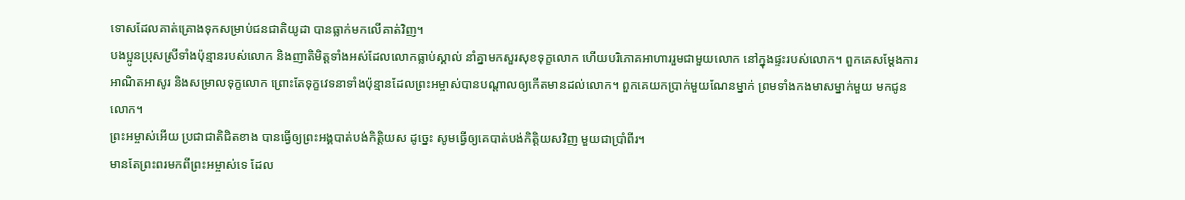ទោសដែលគាត់គ្រោងទុកសម្រាប់ជនជាតិយូដា បានធ្លាក់មកលើគាត់វិញ។
បងប្អូនប្រុសស្រីទាំងប៉ុន្មានរបស់លោក និងញាតិមិត្តទាំងអស់ដែលលោកធ្លាប់ស្គាល់ នាំគ្នាមកសួរសុខទុក្ខលោក ហើយបរិភោគអាហាររួមជាមួយលោក នៅក្នុងផ្ទះរបស់លោក។ ពួកគេសម្តែងការអាណិតអាសូរ និងសម្រាលទុក្ខលោក ព្រោះតែទុក្ខវេទនាទាំងប៉ុន្មានដែលព្រះអម្ចាស់បានបណ្ដាលឲ្យកើតមានដល់លោក។ ពួកគេយកប្រាក់មួយណែនម្នាក់ ព្រមទាំងកងមាសម្នាក់មួយ មកជូនលោក។
ព្រះអម្ចាស់អើយ ប្រជាជាតិជិតខាង បានធ្វើឲ្យព្រះអង្គបាត់បង់កិត្តិយស ដូច្នេះ សូមធ្វើឲ្យគេបាត់បង់កិត្តិយសវិញ មួយជាប្រាំពីរ។
មានតែព្រះពរមកពីព្រះអម្ចាស់ទេ ដែល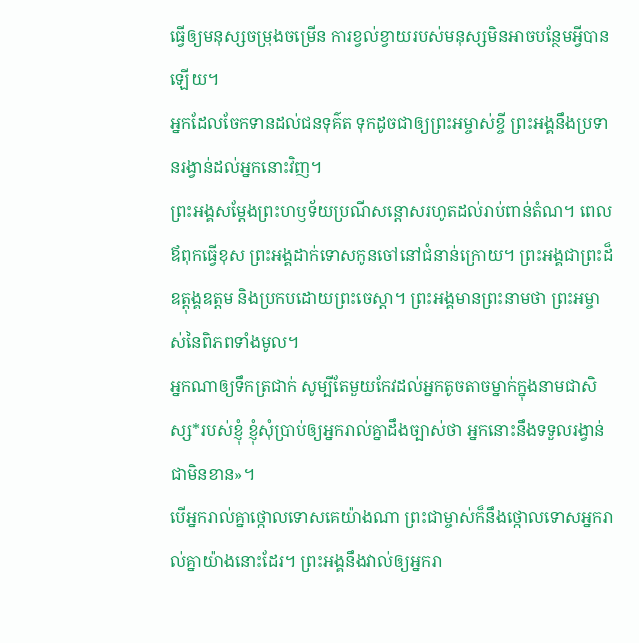ធ្វើឲ្យមនុស្សចម្រុងចម្រើន ការខ្វល់ខ្វាយរបស់មនុស្សមិនអាចបន្ថែមអ្វីបានឡើយ។
អ្នកដែលចែកទានដល់ជនទុគ៌ត ទុកដូចជាឲ្យព្រះអម្ចាស់ខ្ចី ព្រះអង្គនឹងប្រទានរង្វាន់ដល់អ្នកនោះវិញ។
ព្រះអង្គសម្តែងព្រះហឫទ័យប្រណីសន្ដោសរហូតដល់រាប់ពាន់តំណ។ ពេលឪពុកធ្វើខុស ព្រះអង្គដាក់ទោសកូនចៅនៅជំនាន់ក្រោយ។ ព្រះអង្គជាព្រះដ៏ឧត្ដុង្គឧត្ដម និងប្រកបដោយព្រះចេស្ដា។ ព្រះអង្គមានព្រះនាមថា ព្រះអម្ចាស់នៃពិភពទាំងមូល។
អ្នកណាឲ្យទឹកត្រជាក់ សូម្បីតែមួយកែវដល់អ្នកតូចតាចម្នាក់ក្នុងនាមជាសិស្ស*របស់ខ្ញុំ ខ្ញុំសុំប្រាប់ឲ្យអ្នករាល់គ្នាដឹងច្បាស់ថា អ្នកនោះនឹងទទួលរង្វាន់ជាមិនខាន»។
បើអ្នករាល់គ្នាថ្កោលទោសគេយ៉ាងណា ព្រះជាម្ចាស់ក៏នឹងថ្កោលទោសអ្នករាល់គ្នាយ៉ាងនោះដែរ។ ព្រះអង្គនឹងវាល់ឲ្យអ្នករា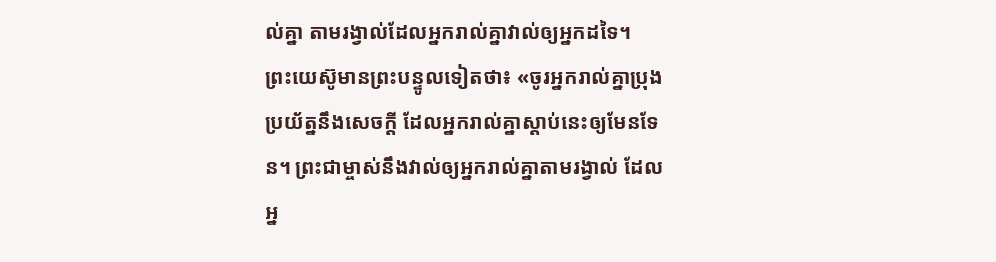ល់គ្នា តាមរង្វាល់ដែលអ្នករាល់គ្នាវាល់ឲ្យអ្នកដទៃ។
ព្រះយេស៊ូមានព្រះបន្ទូលទៀតថា៖ «ចូរអ្នករាល់គ្នាប្រុងប្រយ័ត្ននឹងសេចក្ដី ដែលអ្នករាល់គ្នាស្ដាប់នេះឲ្យមែនទែន។ ព្រះជាម្ចាស់នឹងវាល់ឲ្យអ្នករាល់គ្នាតាមរង្វាល់ ដែលអ្ន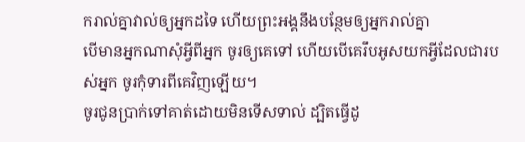ករាល់គ្នាវាល់ឲ្យអ្នកដទៃ ហើយព្រះអង្គនឹងបន្ថែមឲ្យអ្នករាល់គ្នា
បើមានអ្នកណាសុំអ្វីពីអ្នក ចូរឲ្យគេទៅ ហើយបើគេរឹបអូសយកអ្វីដែលជារបស់អ្នក ចូរកុំទារពីគេវិញឡើយ។
ចូរជូនប្រាក់ទៅគាត់ដោយមិនទើសទាល់ ដ្បិតធ្វើដូ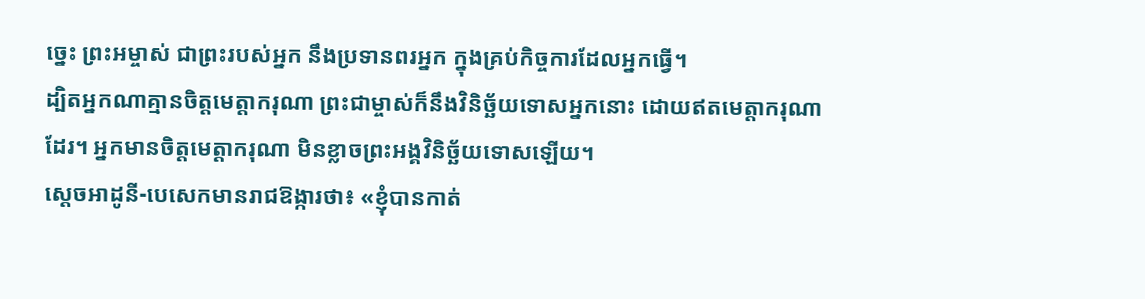ច្នេះ ព្រះអម្ចាស់ ជាព្រះរបស់អ្នក នឹងប្រទានពរអ្នក ក្នុងគ្រប់កិច្ចការដែលអ្នកធ្វើ។
ដ្បិតអ្នកណាគ្មានចិត្តមេត្តាករុណា ព្រះជាម្ចាស់ក៏នឹងវិនិច្ឆ័យទោសអ្នកនោះ ដោយឥតមេត្តាករុណាដែរ។ អ្នកមានចិត្តមេត្តាករុណា មិនខ្លាចព្រះអង្គវិនិច្ឆ័យទោសឡើយ។
ស្ដេចអាដូនី-បេសេកមានរាជឱង្ការថា៖ «ខ្ញុំបានកាត់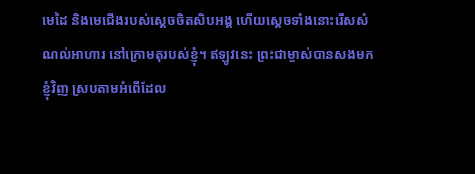មេដៃ និងមេជើងរបស់ស្ដេចចិតសិបអង្គ ហើយស្ដេចទាំងនោះរើសសំណល់អាហារ នៅក្រោមតុរបស់ខ្ញុំ។ ឥឡូវនេះ ព្រះជាម្ចាស់បានសងមកខ្ញុំវិញ ស្របតាមអំពើដែល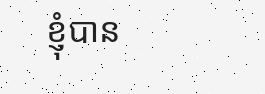ខ្ញុំបាន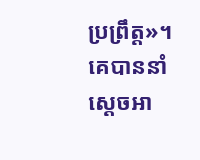ប្រព្រឹត្ត»។ គេបាននាំស្ដេចអា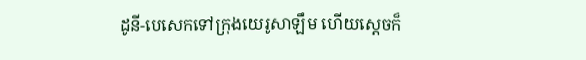ដូនី-បេសេកទៅក្រុងយេរូសាឡឹម ហើយស្ដេចក៏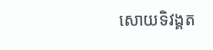សោយទិវង្គត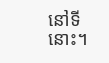នៅទីនោះ។